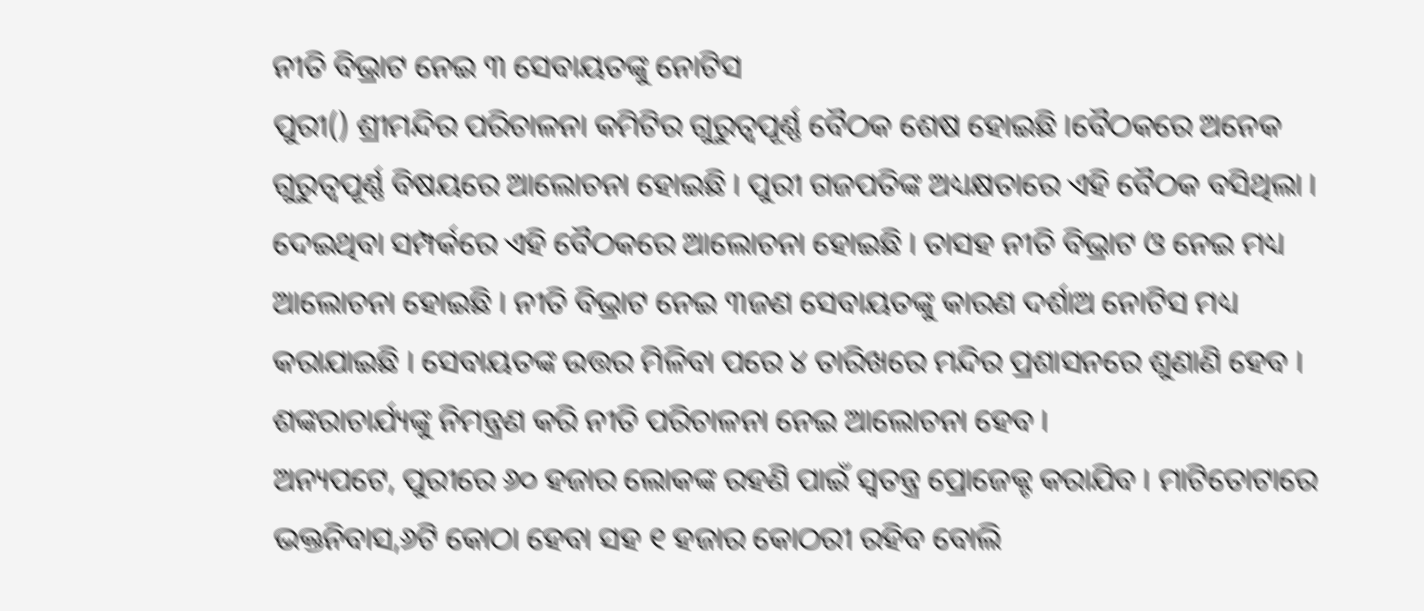ନୀତି ବିଭ୍ରାଟ ନେଇ ୩ ସେବାୟତଙ୍କୁ ନୋଟିସ
ପୁରୀ() ଶ୍ରୀମନ୍ଦିର ପରିଚାଳନା କମିଟିର ଗୁରୁତ୍ୱପୂର୍ଣ୍ଣ ବୈଠକ ଶେଷ ହୋଇଛି ।ବୈଠକରେ ଅନେକ ଗୁରୁତ୍ୱପୂର୍ଣ୍ଣ ବିଷୟରେ ଆଲୋଚନା ହୋଇଛି । ପୁରୀ ଗଜପତିଙ୍କ ଅଧ୍ୟକ୍ଷତାରେ ଏହି ବୈଠକ ବସିଥିଲା । ଦେଇଥିବା ସମ୍ପର୍କରେ ଏହି ବୈଠକରେ ଆଲୋଚନା ହୋଇଛି । ତାସହ ନୀତି ବିଭ୍ରାଟ ଓ ନେଇ ମଧ୍ୟ ଆଲୋଚନା ହୋଇଛି । ନୀତି ବିଭ୍ରାଟ ନେଇ ୩ଜଣ ସେବାୟତଙ୍କୁ କାରଣ ଦର୍ଶାଅ ନୋଟିସ ମଧ୍ୟ କରାଯାଇଛି । ସେବାୟତଙ୍କ ଉତ୍ତର ମିଳିବା ପରେ ୪ ତାରିଖରେ ମନ୍ଦିର ପ୍ରଶାସନରେ ଶୁଣାଣି ହେବ । ଶଙ୍କରାଚାର୍ଯ୍ୟଙ୍କୁ ନିମନ୍ତ୍ରଣ କରି ନୀତି ପରିଚାଳନା ନେଇ ଆଲୋଚନା ହେବ ।
ଅନ୍ୟପଟେ, ପୁରୀରେ ୬୦ ହଜାର ଲୋକଙ୍କ ରହଣି ପାଇଁ ସ୍ୱତନ୍ତ୍ର ପ୍ରୋଜେକ୍ଟ କରାଯିବ । ମାଟିତୋଟାରେ ଭକ୍ତନିବାସ,୬ଟି କୋଠା ହେବା ସହ ୧ ହଜାର କୋଠରୀ ରହିବ ବୋଲି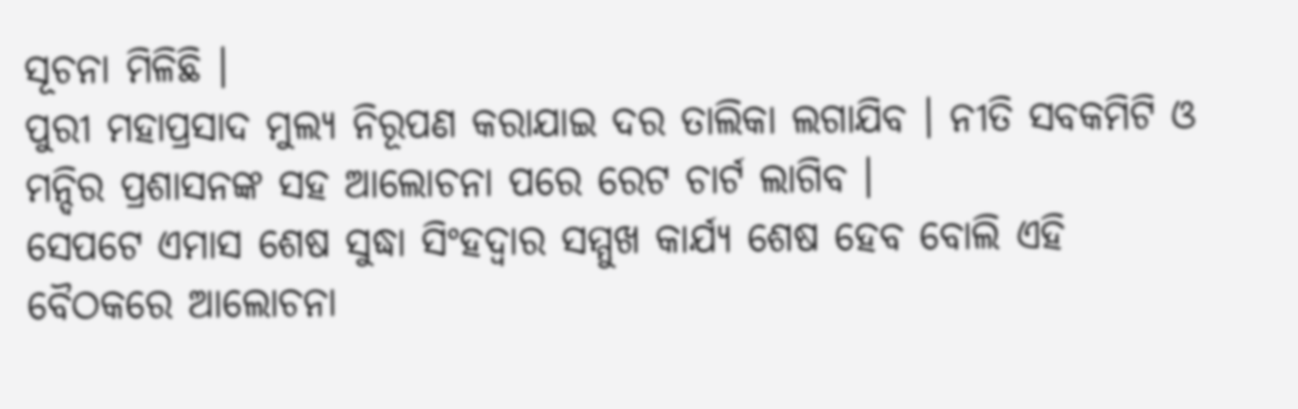ସୂଚନା ମିଳିଛି ।
ପୁରୀ ମହାପ୍ରସାଦ ମୁଲ୍ୟ ନିରୂପଣ କରାଯାଇ ଦର ତାଲିକା ଲଗାଯିବ । ନୀତି ସବକମିଟି ଓ ମନ୍ଦିର ପ୍ରଶାସନଙ୍କ ସହ ଆଲୋଚନା ପରେ ରେଟ ଚାର୍ଟ ଲାଗିବ ।
ସେପଟେ ଏମାସ ଶେଷ ସୁଦ୍ଧା ସିଂହଦ୍ୱାର ସମ୍ମୁଖ କାର୍ଯ୍ୟ ଶେଷ ହେବ ବୋଲି ଏହି ବୈଠକରେ ଆଲୋଚନା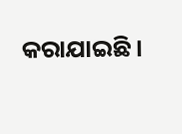କରାଯାଇଛି ।